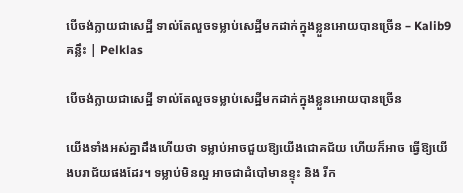បេីចង់ក្លាយជាសេដ្ឋី ទាល់តែលួចទម្លាប់សេដ្ឋីមកដាក់ក្នុងខ្លួនអោយបានច្រេីន – Kalib9 គន្លឹះ | Pelklas

បេីចង់ក្លាយជាសេដ្ឋី ទាល់តែលួចទម្លាប់សេដ្ឋីមកដាក់ក្នុងខ្លួនអោយបានច្រេីន

យើងទាំងអស់គ្នាដឹងហេីយថា ទម្លាប់អាចជួយឱ្យយេីងជោគជ័យ ហេីយក៏អាច ធ្វេីឱ្យយេីងបរាជ័យផងដែរ។ ទម្លាប់មិនល្អ អាចជាដំបៅមានខ្ទុះ និង រីក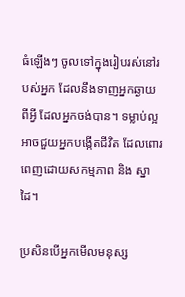ធំឡេីងៗ ចូលទៅក្នុងរៀបរស់នៅរបស់អ្នក ដែលនឹងទាញអ្នកឆ្ងាយពីអ្វី ដែលអ្នកចង់បាន។ ទម្លាប់ល្អ អាចជួយអ្នកបង្កើតជីវិត ដែលពោរពេញដោយសកម្មភាព និង ស្នាដៃ។

ប្រសិនបើអ្នកមើលមនុស្ស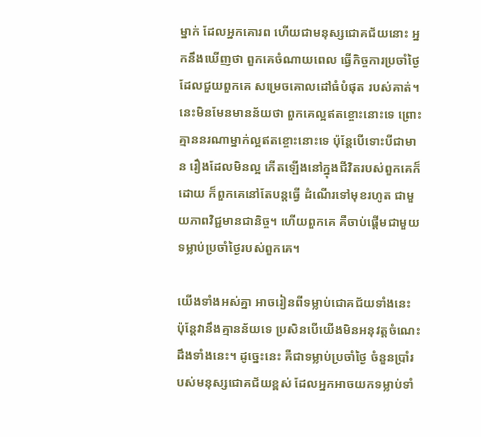ម្នាក់ ដែលអ្នកគោរព ហេីយជាមនុស្សជោគជ័យនោះ អ្នកនឹងឃើញថា ពួកគេចំណាយពេល ធ្វើកិច្ចការប្រចាំថ្ងៃ ដែលជួយពួកគេ សម្រេចគោលដៅធំបំផុត របស់គាត់។ នេះមិនមែនមានន័យថា ពួកគេល្អឥតខ្ចោះនោះទេ ព្រោះគ្មាននរណាម្នាក់ល្អឥតខ្ចោះនោះទេ ប៉ុន្តែបើទោះបីជាមាន រឿងដែលមិនល្អ កេីតឡេីងនៅក្នុងជីវិតរបស់ពួកគេក៏ដោយ ក៏ពួកគេនៅតែបន្តធ្វើ ដំណេីរទៅមុខរហូត ជាមួយភាពវិជ្ជមានជានិច្ច។ ហើយពួកគេ គឺចាប់ផ្តើមជាមួយ ទម្លាប់ប្រចាំថ្ងៃរបស់ពួកគេ។

យើងទាំងអស់គ្នា អាចរៀនពីទម្លាប់ជោគជ័យទាំងនេះ ប៉ុន្តែវានឹងគ្មានន័យទេ ប្រសិនបើយើងមិនអនុវត្តចំណេះដឹងទាំងនេះ។ ដូច្នេះនេះ គឺជាទម្លាប់ប្រចាំថ្ងៃ ចំនួនប្រាំរបស់មនុស្សជោគជ័យខ្ពស់ ដែលអ្នកអាចយកទម្លាប់ទាំ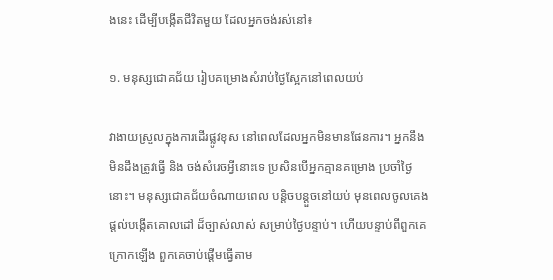ងនេះ ដើម្បីបង្កើតជីវិតមួយ ដែលអ្នកចង់រស់នៅ៖

១. មនុស្សជោគជ័យ រៀបគម្រោងសំរាប់ថ្ងៃស្អែកនៅពេលយប់

វាងាយស្រួលក្នុងការដេីរផ្លូវខុស នៅពេលដែលអ្នកមិនមានផែនការ។ អ្នកនឹងមិនដឹងត្រូវធ្វេី និង ចង់សំរេចអ្វីនោះទេ ប្រសិនបេីអ្នកគ្មានគម្រោង ប្រចាំថ្ងៃនោះ។ មនុស្សជោគជ័យចំណាយពេល បន្តិចបន្តួចនៅយប់ មុនពេលចូលគេង ផ្តល់បង្កេីតគោលដៅ ដ៏ច្បាស់លាស់ សម្រាប់ថ្ងៃបន្ទាប់។ ហេីយបន្ទាប់ពីពួកគេក្រោកឡើង ពួកគេចាប់ផ្តេីមធ្វេីតាម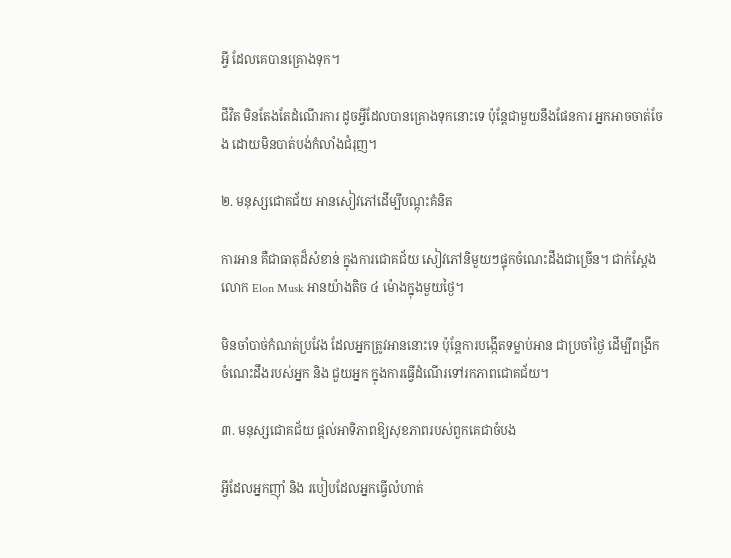អ្វី ដែលគេបានគ្រោងទុក។

ជីវិត មិនតែងតែដំណើរការ ដូចអ្វីដែលបានគ្រោងទុកនោះទេ ប៉ុន្តែជាមួយនឹងផែនការ អ្នកអាចចាត់ចែង ដោយមិនបាត់បង់កំលាំងជំរុញ។

២. មនុស្សជោគជ័យ អានសៀវភៅដើម្បីបណ្តុះគំនិត

ការអាន គឺជាធាតុដ៏សំខាន់ ក្នុងការជោគជ័យ សៀវភៅនិមួយៗផ្ទុកចំណេះដឹងជាច្រើន។ ជាក់ស្តែង លោក Elon Musk អានយ៉ាងតិច ៤ ម៉ោងក្នុងមួយថ្ងៃ។

មិនចាំបាច់កំណត់ប្រវែង ដែលអ្នកត្រូវអាននោះទេ ប៉ុន្តែការបង្កើតទម្លាប់អាន ជាប្រចាំថ្ងៃ ដេីម្បីពង្រីកចំណេះដឹងរបស់អ្នក និង ជួយអ្នក ក្នុងការធ្វើដំណើរទៅរកភាពជោគជ័យ។

៣. មនុស្សជោគជ័យ ផ្តល់អាទិភាពឱ្យសុខភាពរបស់ពួកគេជាចំបង

អ្វីដែលអ្នកញ៉ាំ និង របៀបដែលអ្នកធ្វើលំហាត់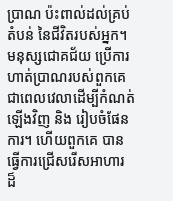ប្រាណ ប៉ះពាល់ដល់គ្រប់តំបន់ នៃជីវិតរបស់អ្នក។ មនុស្សជោគជ័យ ប្រើការហាត់ប្រាណរបស់ពួកគេ ជាពេលវេលាដើម្បីកំណត់ឡើងវិញ និង រៀបចំផែនការ។ ហើយពួកគេ បានធ្វើការជ្រើសរើសអាហារ ដ៏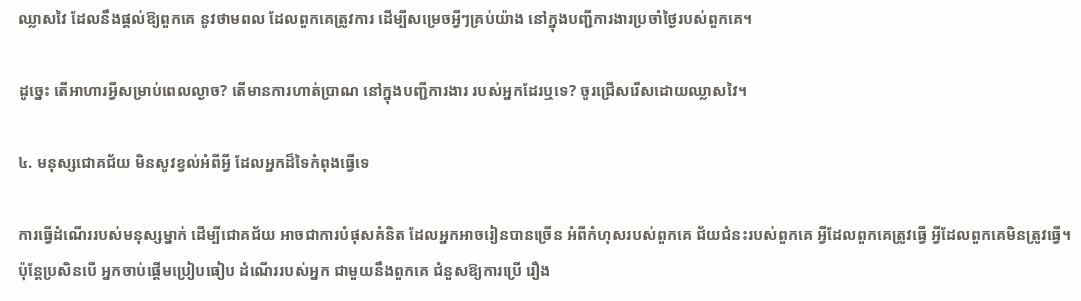ឈ្លាសវៃ ដែលនឹងផ្តល់ឱ្យពួកគេ នូវថាមពល ដែលពួកគេត្រូវការ ដើម្បីសម្រេចអ្វីៗគ្រប់យ៉ាង នៅក្នុងបញ្ជីការងារប្រចាំថ្ងៃរបស់ពួកគេ។

ដូច្នេះ តើអាហារអ្វីសម្រាប់ពេលល្ងាច? តើមានការហាត់ប្រាណ នៅក្នុងបញ្ជីការងារ របស់អ្នកដែរឬទេ? ចូរជ្រើសរើសដោយឈ្លាសវៃ។

៤. មនុស្សជោគជ័យ មិនសូវខ្វល់អំពីអ្វី ដែលអ្នកដ៏ទៃកំពុងធ្វើទេ

ការធ្វើដំណើររបស់មនុស្សម្នាក់ ដើម្បីជោគជ័យ អាចជាការបំផុសគំនិត ដែលអ្នកអាចរៀនបានច្រើន អំពីកំហុសរបស់ពួកគេ ជ័យជំនះរបស់ពួកគេ អ្វីដែលពួកគេត្រូវធ្វើ អ្វីដែលពួកគេមិនត្រូវធ្វើ។ ប៉ុន្តែប្រសិនបើ អ្នកចាប់ផ្តើមប្រៀបធៀប ដំណេីររបស់អ្នក ជាមួយនឹងពួកគេ ជំនួសឱ្យការប្រើ រឿង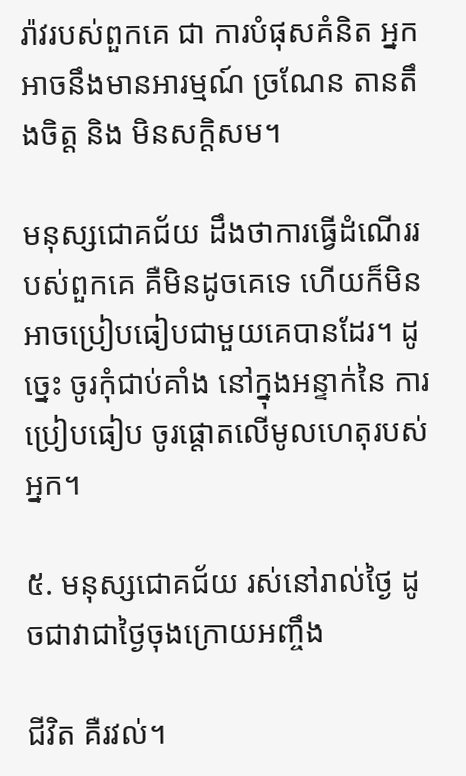រ៉ាវរបស់ពួកគេ ជា ការបំផុសគំនិត អ្នកអាចនឹងមានអារម្មណ៍ ច្រណែន តានតឹងចិត្ត និង មិនសក្តិសម។

មនុស្សជោគជ័យ ដឹងថាការធ្វើដំណើររបស់ពួកគេ គឺមិនដូចគេទេ ហើយក៏មិនអាចប្រៀបធៀបជាមួយគេបានដែរ។ ដូច្នេះ ចូរកុំជាប់គាំង នៅក្នុងអន្ទាក់នៃ ការប្រៀបធៀប ចូរផ្តោតលើមូលហេតុរបស់អ្នក។

៥. មនុស្សជោគជ័យ រស់នៅរាល់ថ្ងៃ ដូចជាវាជាថ្ងៃចុងក្រោយអញ្ចឹង

ជីវិត គឺរវល់។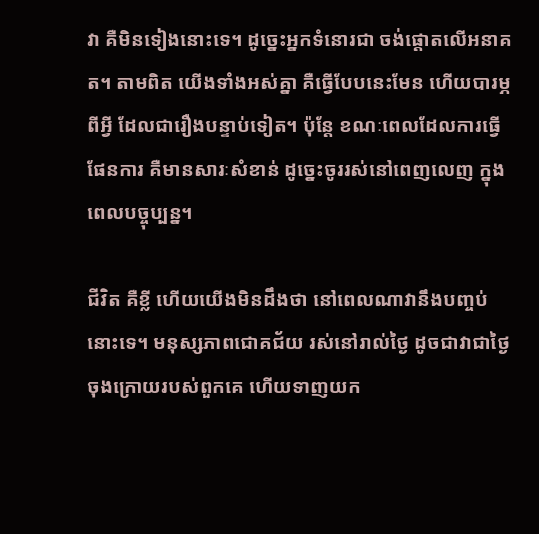វា គឺមិនទៀងនោះទេ។ ដូច្នេះអ្នកទំនោរជា ចង់ផ្តោតលើអនាគត។ តាមពិត យើងទាំងអស់គ្នា គឺធ្វើបែបនេះមែន ហើយបារម្ភពីអ្វី ដែលជារឿងបន្ទាប់ទៀត។ ប៉ុន្តែ ខណៈពេលដែលការធ្វើផែនការ គឺមានសារៈសំខាន់ ដូច្នេះចូររស់នៅពេញលេញ ក្នុងពេលបច្ចុប្បន្ន។

ជីវិត គឺខ្លី ហើយយេីងមិនដឹងថា នៅពេលណាវានឹងបញ្ចប់នោះទេ។ មនុស្សភាពជោគជ័យ រស់នៅរាល់ថ្ងៃ ដូចជាវាជាថ្ងៃចុងក្រោយរបស់ពួកគេ ហើយទាញយក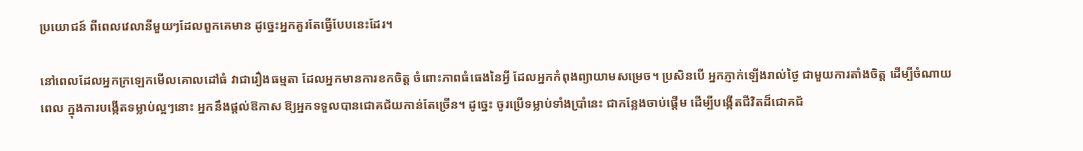ប្រយោជន៍ ពីពេលវេលានីមួយៗដែលពួកគេមាន ដូច្នេះអ្នកគួរតែធ្វេីបែបនេះដែរ។

នៅពេលដែលអ្នកក្រឡេកមើលគោលដៅធំ វាជារឿងធម្មតា ដែលអ្នកមានការខកចិត្ត ចំពោះភាពធំធេងនៃអ្វី ដែលអ្នកកំពុងព្យាយាមសម្រេច។ ប្រសិនបើ អ្នកភ្ញាក់ឡើងរាល់ថ្ងៃ ជាមួយការតាំងចិត្ត ដេីម្បីចំណាយពេល ក្នុងការបង្កើតទម្លាប់ល្អៗនោះ អ្នកនឹងផ្តល់ឱកាស ឱ្យអ្នកទទួលបានជោគជ័យកាន់តែច្រេីន។ ដូច្នេះ ចូរប្រើទម្លាប់ទាំងប្រាំនេះ ជាកន្លែងចាប់ផ្ដើម ដើម្បីបង្កេីតជីវិតដ៏ជោគជ័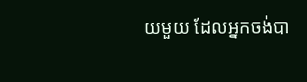យមួយ ដែលអ្នកចង់បា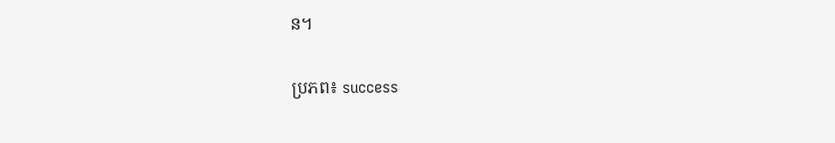ន។

ប្រភព៖ success